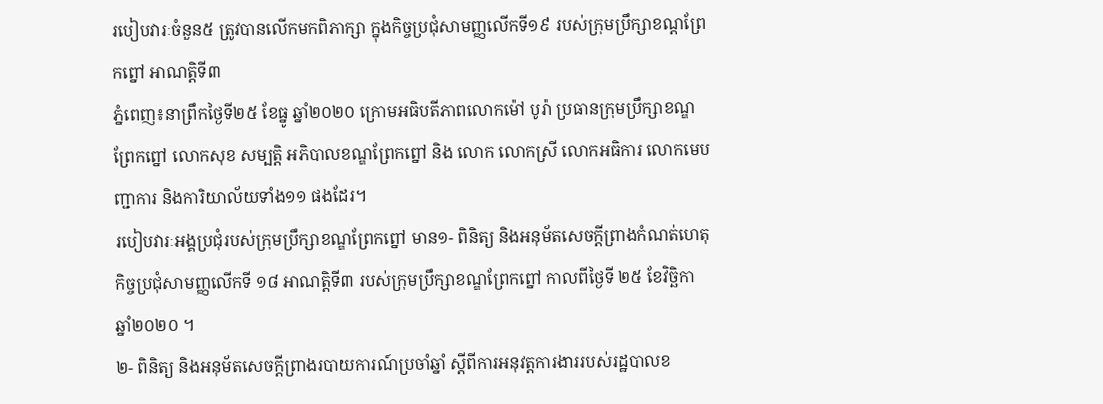របៀបវារៈចំនួន៥ ត្រូវបានលើកមកពិភាក្សា ក្នុងកិច្ចប្រជុំសាមញ្ញលើកទី១៩ របស់ក្រុមប្រឹក្សាខណ្ដព្រែកព្នៅ អាណត្តិទី៣
ភ្នំពេញ៖នាព្រឹកថ្ងៃទី២៥ ខែធ្នូ ឆ្នាំ២០២០ ក្រោមអធិបតីភាពលោកម៉ៅ បូរ៉ា ប្រធានក្រុមប្រឹក្សាខណ្ឌព្រែកព្នៅ លោកសុខ សម្បត្តិ អភិបាលខណ្ឌព្រែកព្នៅ និង លោក លោកស្រី លោកអធិការ លោកមេបញ្ជាការ និងការិយាល័យទាំង១១ ផងដែរ។
របៀបវារៈអង្គប្រជុំរបស់ក្រុមប្រឹក្សាខណ្ឌព្រែកព្នៅ មាន១- ពិនិត្យ និងអនុម័តសេចក្តីព្រាងកំណត់ហេតុកិច្ចប្រជុំសាមញ្ញលើកទី ១៨ អាណត្តិទី៣ របស់ក្រុមប្រឹក្សាខណ្ឌព្រែកព្នៅ កាលពីថ្ងៃទី ២៥ ខែវិច្ឆិកា ឆ្នាំ២០២០ ។
២- ពិនិត្យ និងអនុម័តសេចក្តីព្រាងរបាយការណ៍ប្រចាំឆ្នាំ ស្តីពីការអនុវត្តការងាររបស់រដ្ឋបាលខ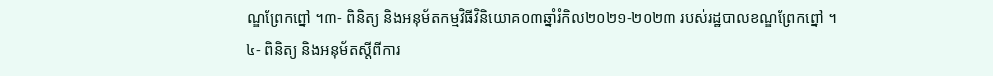ណ្ឌព្រែកព្នៅ ។៣- ពិនិត្យ និងអនុម័តកម្មវិធីវិនិយោគ០៣ឆ្នាំរំកិល២០២១-២០២៣ របស់រដ្ឋបាលខណ្ឌព្រែកព្នៅ ។
៤- ពិនិត្យ និងអនុម័តស្តីពីការ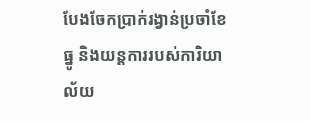បែងចែកប្រាក់រង្វាន់ប្រចាំខែធ្នូ និងយន្តការរបស់ការិយាល័យ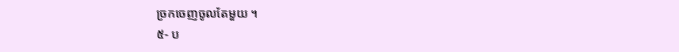ច្រកចេញចូលតែមួយ ។
៥- ប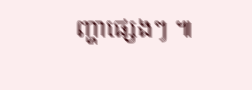ញ្ហាផ្សេងៗ ៕